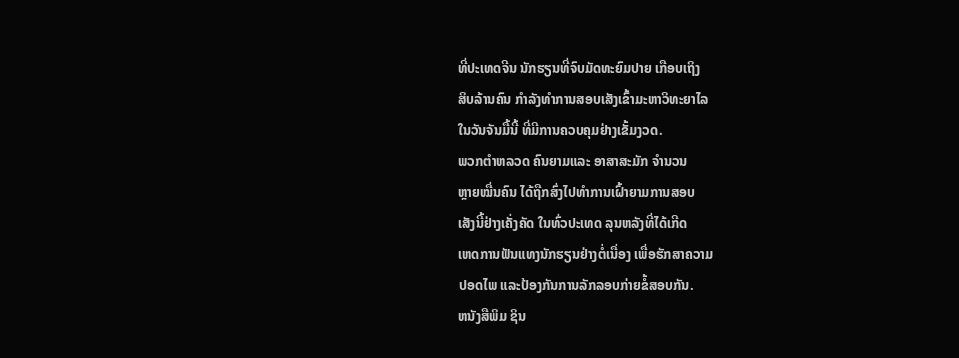ທີ່ປະເທດຈີນ ນັກຮຽນທີ່ຈົບມັດທະຍົມປາຍ ເກືອບເຖິງ
ສິບລ້ານຄົນ ກຳລັງທຳການສອບເສັງເຂົ້າມະຫາວິທະຍາໄລ
ໃນວັນຈັນມື້ນີ້ ທີ່ມີການຄວບຄຸມຢ່າງເຂັ້ມງວດ.
ພວກຕຳຫລວດ ຄົນຍາມແລະ ອາສາສະມັກ ຈຳນວນ
ຫຼາຍໝື່ນຄົນ ໄດ້ຖືກສົ່ງໄປທຳການເຝົ້າຍາມການສອບ
ເສັງນີ້ຢ່າງເຄັ່ງຄັດ ໃນທົ່ວປະເທດ ລຸນຫລັງທີ່ໄດ້ເກີດ
ເຫດການຟັນແທງນັກຮຽນຢ່າງຕໍ່ເນື່ອງ ເພື່ອຮັກສາຄວາມ
ປອດໄພ ແລະປ້ອງກັນການລັກລອບກ່າຍຂໍ້ສອບກັນ.
ຫນັງສືພິມ ຊິນ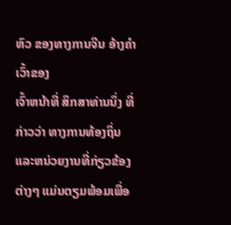ຫົວ ຂອງທາງການຈີນ ອ້າງຄຳເວົ້າຂອງ
ເຈົ້າຫນ້າທີ່ ສຶກສາທ່ານນຶ່ງ ທີ່ກ່າວວ່າ ທາງການທ້ອງຖິ່ນ ແລະຫນ່ວຍງານທີ່ກ່ຽວຂ້ອງຕ່າງໆ ແມ່ນຕຽມພ້ອມເພື່ອ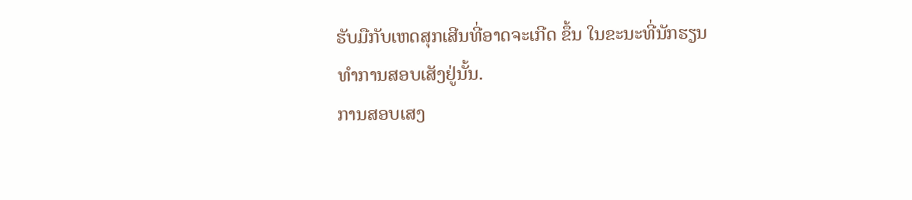ຮັບມືກັບເຫດສຸກເສີນທີ່ອາດຈະເກີດ ຂຶ້ນ ໃນຂະນະທີ່ນັກຮຽນ
ທຳການສອບເສັງຢູ່ນັ້ນ.
ການສອບເສງ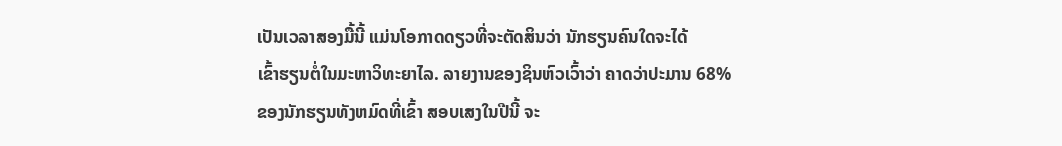ເປັນເວລາສອງມື້ນີ້ ແມ່ນໂອກາດດຽວທີ່ຈະຕັດສິນວ່າ ນັກຮຽນຄົນໃດຈະໄດ້
ເຂົ້າຮຽນຕໍ່ໃນມະຫາວິທະຍາໄລ. ລາຍງານຂອງຊິນຫົວເວົ້າວ່າ ຄາດວ່າປະມານ 68%
ຂອງນັກຮຽນທັງຫມົດທີ່ເຂົ້າ ສອບເສງໃນປີນີ້ ຈະ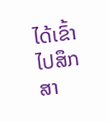ໄດ້ເຂົ້າໄປສຶກສາ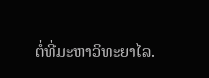ຕໍ່ທີ່ມະຫາວິທະຍາໄລ.